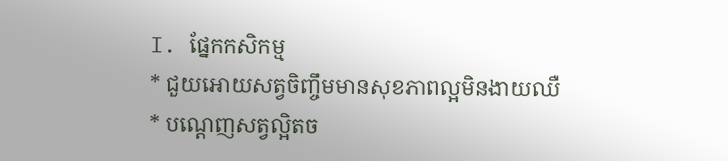I. ផ្នែកកសិកម្ម
* ជួយអោយសត្វចិញ្ចឹមមានសុខភាពល្អមិនងាយឈឺ
* បណ្តេញសត្វល្អិតច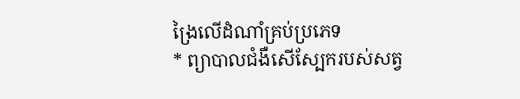ង្រៃលើដំណាំគ្រប់ប្រភេទ
* ព្យាបាលជំងឺសើស្បែករបស់សត្វ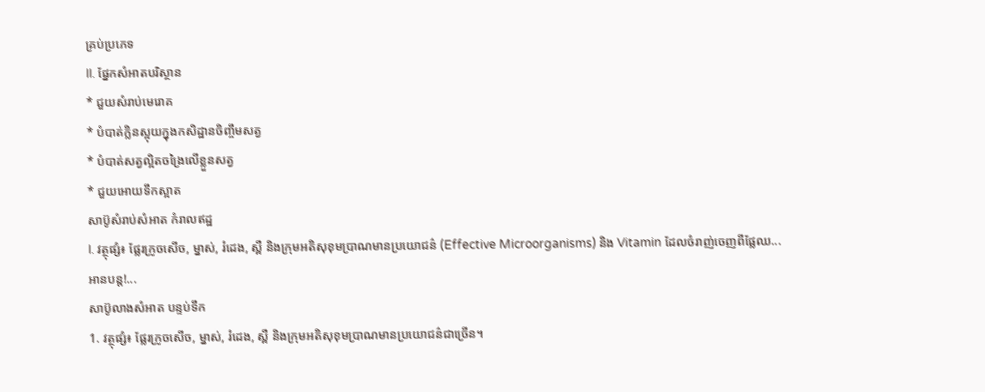គ្រប់ប្រភេទ
II. ផ្នែកសំអាតបរិស្ថាន
* ជួយសំរាប់មេរោគ
* បំបាត់ក្លិនស្អុយក្នុងកសិដ្ឋានចិញ្ចឹមសត្វ
* បំបាត់សត្វល្អិតចង្រៃលើខ្លួនសត្វ
* ជួយអោយទឹកស្អាត
សាប៊ូសំរាប់សំអាត កំរាលឥដ្ឋ
I. វត្ថុផ្សំ៖ ផ្លែរក្រូចសើច, ម្នាស់, រំដេង, ស្ពឺ និងក្រុមអតិសុខុមប្រាណមានប្រយោជន៌ (Effective Microorganisms) និង Vitamin ដែលចំរាញ់ចេញពីផ្លែឈ...
អានបន្ត!...
សាប៊ូលាងសំអាត បន្ទប់ទឹក
1. វត្ថុផ្សំ៖ ផ្លែរក្រូចសើច, ម្នាស់, រំដេង, ស្ពឺ និងក្រុមអតិសុខុមប្រាណមានប្រយោជន៌ជាច្រើន។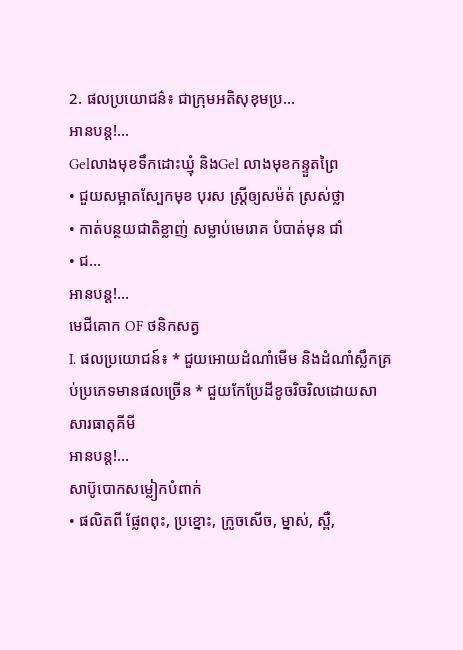2. ផលប្រយោជន៌៖ ជាក្រុមអតិសុខុមប្រ...
អានបន្ត!...
Gelលាងមុខទឹកដោះឃ្មុំ និងGel លាងមុខកន្ទួតព្រៃ
• ជួយសម្អាតស្បែកមុខ បុរស ស្ត្រីឲ្យសម៉ត់ ស្រស់ថ្លា
• កាត់បន្ថយជាតិខ្លាញ់ សម្លាប់មេរោគ បំបាត់មុន ជាំ
• ជ...
អានបន្ត!...
មេជីគោក OF ថនិកសត្វ
I. ផលប្រយោជន៍៖ * ជួយអោយដំណាំមើម និងដំណាំស្លឹកគ្រប់ប្រភេទមានផលច្រើន * ជួយកែប្រែដីខូចរិចរិលដោយសាសារធាតុគីមី
អានបន្ត!...
សាប៊ូបោកសម្លៀកបំពាក់
• ផលិតពី ផ្លែពពុះ, ប្រខ្នោះ, ក្រូចសើច, ម្នាស់, ស្ពឺ,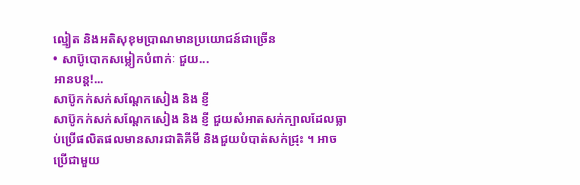ល្មៀត និងអតិសុខុមប្រាណមានប្រយោជន៍ជាច្រើន
• សាប៊ូបោកសម្លៀកបំពាក់ៈ ជួយ...
អានបន្ត!...
សាប៊ូកក់សក់សណ្តែកសៀង និង ខ្ញី
សាប៊ូកក់សក់សណ្តែកសៀង និង ខ្ញី ជួយសំអាតសក់ក្បាលដែលធ្លាប់ប្រើផលិតផលមានសារជាតិគីមី និងជួយបំបាត់សក់ជ្រុះ ។ អាចប្រើជាមួយ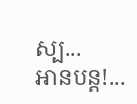ស្ប...
អានបន្ត!...